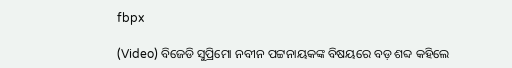fbpx

(Video) ବିଜେଡି ସୁପ୍ରିମୋ ନବୀନ ପଟ୍ଟନାୟକଙ୍କ ବିଷୟରେ ବଡ଼ ଶବ୍ଦ କହିଲେ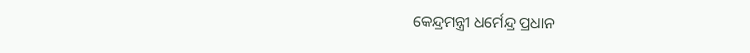କେନ୍ଦ୍ରମନ୍ତ୍ରୀ ଧର୍ମେନ୍ଦ୍ର ପ୍ରଧାନ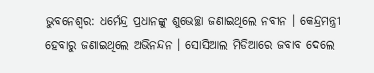ଭୁବନେଶ୍ୱର: ଧର୍ମେନ୍ଦ୍ର ପ୍ରଧାନଙ୍କୁ ଶୁଭେଚ୍ଛା ଜଣାଇଥିଲେ ନବୀନ । କେନ୍ଦ୍ରମନ୍ତ୍ରୀ ହେବାରୁ ଜଣାଇଥିଲେ ଅଭିନନ୍ଦନ । ସୋସିଆଲ ମିଡିଆରେ ଜବାବ ଦେଲେ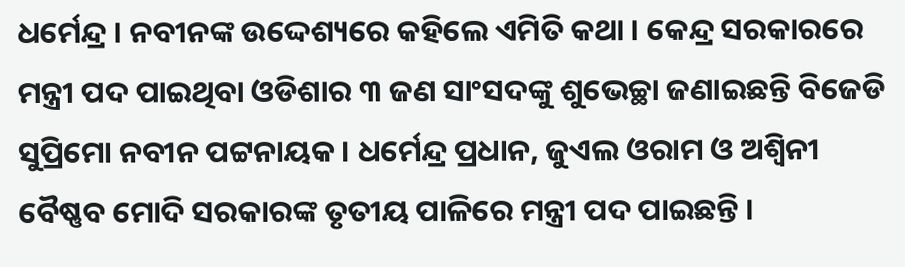ଧର୍ମେନ୍ଦ୍ର । ନବୀନଙ୍କ ଉଦ୍ଦେଶ୍ୟରେ କହିଲେ ଏମିତି କଥା । କେନ୍ଦ୍ର ସରକାରରେ ମନ୍ତ୍ରୀ ପଦ ପାଇଥିବା ଓଡିଶାର ୩ ଜଣ ସାଂସଦଙ୍କୁ ଶୁଭେଚ୍ଛା ଜଣାଇଛନ୍ତି ବିଜେଡି ସୁପ୍ରିମୋ ନବୀନ ପଟ୍ଟନାୟକ । ଧର୍ମେନ୍ଦ୍ର ପ୍ରଧାନ, ଜୁଏଲ ଓରାମ ଓ ଅଶ୍ୱିନୀ ବୈଷ୍ଣବ ମୋଦି ସରକାରଙ୍କ ତୃତୀୟ ପାଳିରେ ମନ୍ତ୍ରୀ ପଦ ପାଇଛନ୍ତି ।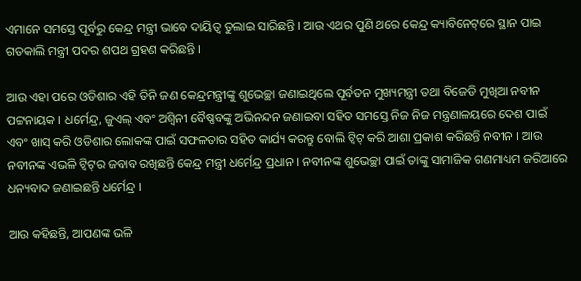ଏମାନେ ସମସ୍ତେ ପୂର୍ବରୁ କେନ୍ଦ୍ର ମନ୍ତ୍ରୀ ଭାବେ ଦାୟିତ୍ୱ ତୁଲାଇ ସାରିଛନ୍ତି । ଆଉ ଏଥର ପୁଣି ଥରେ କେନ୍ଦ୍ର କ୍ୟାବିନେଟ୍‌ରେ ସ୍ଥାନ ପାଇ ଗତକାଲି ମନ୍ତ୍ରୀ ପଦର ଶପଥ ଗ୍ରହଣ କରିଛନ୍ତି ।

ଆଉ ଏହା ପରେ ଓଡିଶାର ଏହି ତିନି ଜଣ କେନ୍ଦ୍ରମନ୍ତ୍ରୀଙ୍କୁ ଶୁଭେଚ୍ଛା ଜଣାଇଥିଲେ ପୂର୍ବତନ ମୁଖ୍ୟମନ୍ତ୍ରୀ ତଥା ବିଜେଡି ମୁଖିଆ ନବୀନ ପଟ୍ଟନାୟକ । ଧର୍ମେନ୍ଦ୍ର, ଜୁଏଲ୍ ଏବଂ ଅଶ୍ୱିନୀ ବୈଷ୍ଣବଙ୍କୁ ଅଭିନନ୍ଦନ ଜଣାଇବା ସହିତ ସମସ୍ତେ ନିଜ ନିଜ ମନ୍ତ୍ରଣାଳୟରେ ଦେଶ ପାଇଁ ଏବଂ ଖାସ୍ କରି ଓଡିଶାର ଲୋକଙ୍କ ପାଇଁ ସଫଳତାର ସହିତ କାର୍ଯ୍ୟ କରନ୍ତୁ ବୋଲି ଟ୍ୱିଟ୍ କରି ଆଶା ପ୍ରକାଶ କରିଛନ୍ତି ନବୀନ । ଆଉ ନବୀନଙ୍କ ଏଭଳି ଟ୍ୱିଟ୍‌ର ଜବାବ ରଖିଛନ୍ତି କେନ୍ଦ୍ର ମନ୍ତ୍ରୀ ଧର୍ମେନ୍ଦ୍ର ପ୍ରଧାନ । ନବୀନଙ୍କ ଶୁଭେଚ୍ଛା ପାଇଁ ତାଙ୍କୁ ସାମାଜିକ ଗଣମାଧ୍ୟମ ଜରିଆରେ ଧନ୍ୟବାଦ ଜଣାଇଛନ୍ତି ଧର୍ମେନ୍ଦ୍ର ।

ଆଉ କହିଛନ୍ତି, ଆପଣଙ୍କ ଭଳି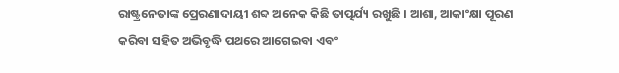ରାଷ୍ଟ୍ରନେତାଙ୍କ ପ୍ରେରଣାଦାୟୀ ଶବ୍ଦ ଅନେକ କିଛି ତାତ୍ପର୍ଯ୍ୟ ରଖୁଛି । ଆଶା, ଆକାଂକ୍ଷା ପୂରଣ କରିବା ସହିତ ଅଭିବୃଦ୍ଧି ପଥରେ ଆଗେଇବା ଏବଂ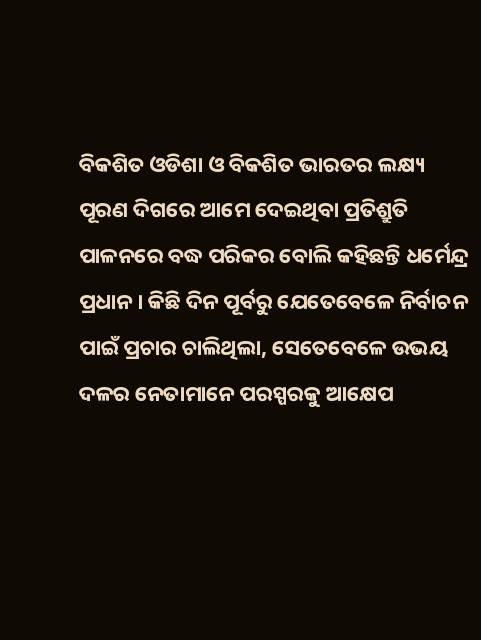ବିକଶିତ ଓଡିଶା ଓ ବିକଶିତ ଭାରତର ଲକ୍ଷ୍ୟ ପୂରଣ ଦିଗରେ ଆମେ ଦେଇଥିବା ପ୍ରତିଶ୍ରୁତି ପାଳନରେ ବଦ୍ଧ ପରିକର ବୋଲି କହିଛନ୍ତି ଧର୍ମେନ୍ଦ୍ର ପ୍ରଧାନ । କିଛି ଦିନ ପୂର୍ବରୁ ଯେତେବେଳେ ନିର୍ବାଚନ ପାଇଁ ପ୍ରଚାର ଚାଲିଥିଲା, ସେତେବେଳେ ଉଭୟ ଦଳର ନେତାମାନେ ପରସ୍ପରକୁ ଆକ୍ଷେପ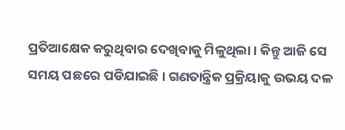ପ୍ରତିଆକ୍ଷେକ କରୁଥିବାର ଦେଖିବାକୁ ମିଳୁଥିଲା । କିନ୍ତୁ ଆଜି ସେ ସମୟ ପଛରେ ପଡିଯାଇଛି । ଗଣତାନ୍ତ୍ରିକ ପ୍ରକ୍ରିୟାକୁ ଉଭୟ ଦଳ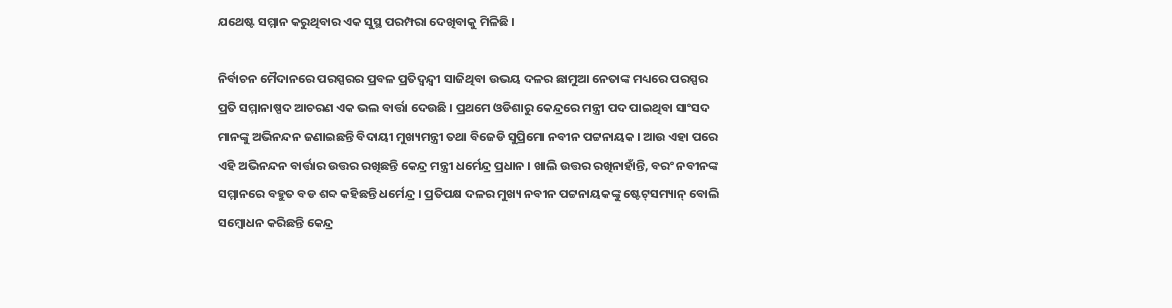ଯଥେଷ୍ଟ ସମ୍ମାନ କରୁଥିବାର ଏକ ସୁସ୍ଥ ପରମ୍ପରା ଦେଖିବାକୁ ମିଳିଛି ।

ନିର୍ବାଚନ ମୈଦାନରେ ପରସ୍ପରର ପ୍ରବଳ ପ୍ରତିଦ୍ୱନ୍ଦ୍ୱୀ ସାଜିଥିବା ଉଭୟ ଦଳର ଛାମୁଆ ନେତାଙ୍କ ମଧ୍ୟରେ ପରସ୍ପର ପ୍ରତି ସମ୍ମାନାଷ୍ପଦ ଆଚରଣ ଏକ ଭଲ ବାର୍ତ୍ତା ଦେଉଛି । ପ୍ରଥମେ ଓଡିଶାରୁ କେନ୍ଦ୍ରରେ ମନ୍ତ୍ରୀ ପଦ ପାଇଥିବା ସାଂସଦ ମାନଙ୍କୁ ଅଭିନନ୍ଦନ ଜଣାଇଛନ୍ତି ବିଦାୟୀ ମୁଖ୍ୟମନ୍ତ୍ରୀ ତଥା ବିଜେଡି ସୁପ୍ରିମୋ ନବୀନ ପଟ୍ଟନାୟକ । ଆଉ ଏହା ପରେ ଏହି ଅଭିନନ୍ଦନ ବାର୍ତ୍ତାର ଉତ୍ତର ରଖିଛନ୍ତି କେନ୍ଦ୍ର ମନ୍ତ୍ରୀ ଧର୍ମେନ୍ଦ୍ର ପ୍ରଧାନ । ଖାଲି ଉତ୍ତର ରଖିନାହାଁନ୍ତି, ବରଂ ନବୀନଙ୍କ ସମ୍ମାନରେ ବହୁତ ବଡ ଶବ୍ଦ କହିଛନ୍ତି ଧର୍ମେନ୍ଦ୍ର । ପ୍ରତିପକ୍ଷ ଦଳର ମୁଖ୍ୟ ନବୀନ ପଟ୍ଟନାୟକଙ୍କୁ ଷ୍ଟେଟ୍‌ସମ୍ୟାନ୍ ବୋଲି ସମ୍ବୋଧନ କରିଛନ୍ତି କେନ୍ଦ୍ର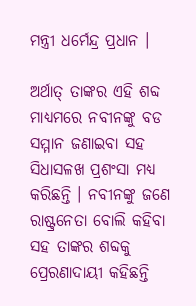ମନ୍ତ୍ରୀ ଧର୍ମେନ୍ଦ୍ର ପ୍ରଧାନ ।

ଅର୍ଥାତ୍ ତାଙ୍କର ଏହି ଶବ୍ଦ ମାଧ୍ୟମରେ ନବୀନଙ୍କୁ ବଡ ସମ୍ମାନ ଜଣାଇବା ସହ ସିଧାସଳଖ ପ୍ରଶଂସା ମଧ୍ୟ କରିଛନ୍ତି । ନବୀନଙ୍କୁ ଜଣେ ରାଷ୍ଟ୍ରନେତା ବୋଲି କହିବା ସହ ତାଙ୍କର ଶବ୍ଦକୁ ପ୍ରେରଣାଦାୟୀ କହିଛନ୍ତି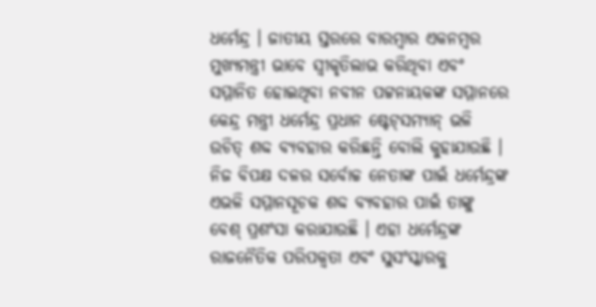ଧର୍ମେନ୍ଦ୍ର । ଜାତୀୟ ସ୍ତରରେ ବାରମ୍ବାର ଏକନମ୍ବର ମୁଖ୍ୟମନ୍ତ୍ରୀ ଭାବେ ସ୍ୱୀକୃତିଲାଭ କରିଥିବା ଏବଂ ସମ୍ମାନିତ ହୋଇଥିବା ନବୀନ ପଟ୍ଟନାୟକଙ୍କ ସମ୍ମାନରେ କେନ୍ଦ୍ର ମନ୍ତ୍ରୀ ଧର୍ମେନ୍ଦ୍ର ପ୍ରଧାନ ଷ୍ଟେଟ୍‌ସମ୍ୟାନ୍ ଭଳି ଉଚିତ୍ ଶବ୍ଦ ବ୍ୟବହାର କରିଛନ୍ତି ବୋଲି କୁହାଯାଉଛି । ନିଜ ବିପକ୍ଷ ଦଳର ସର୍ବୋଚ୍ଚ ନେତାଙ୍କ ପାଇଁ ଧର୍ମେନ୍ଦ୍ରଙ୍କ ଏଭଳି ସମ୍ମାନସୂଚକ ଶବ୍ଦ ବ୍ୟବହାର ପାଇଁ ତାଙ୍କୁ ବେଶ୍ ପ୍ରଶଂସା କରାଯାଉଛି । ଏହା ଧର୍ମେନ୍ଦ୍ରଙ୍କ ରାଜନୈତିକ ପରିପକ୍ୱତା ଏବଂ ସୁସଂସ୍କାରକୁ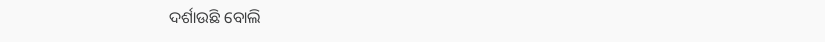ଦର୍ଶାଉଛି ବୋଲି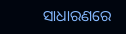ସାଧାରଣରେ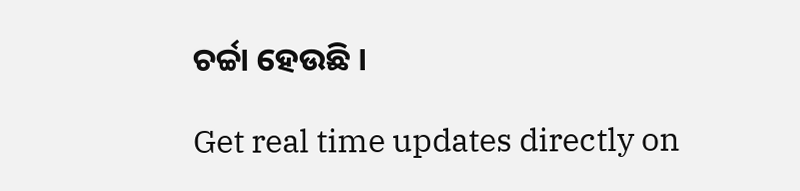ଚର୍ଚ୍ଚା ହେଉଛି ।

Get real time updates directly on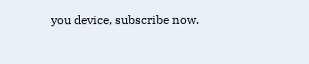you device, subscribe now.